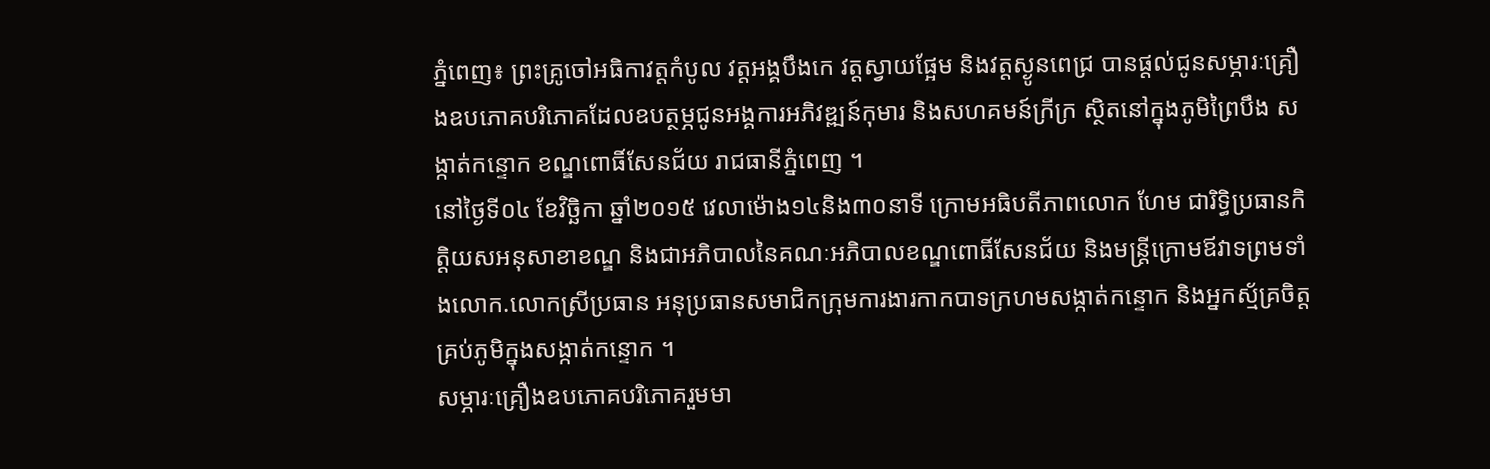ភ្នំពេញ៖ ព្រះគ្រូចៅអធិកាវត្តកំបូល វត្តអង្គបឹងកេ វត្តស្វាយផ្អែម និងវត្តស្ងូនពេជ្រ បានផ្តល់ជូនសម្ភារៈគ្រឿងឧបភោគបរិភោគដែលឧបត្ថម្ភជូនអង្គការអភិវឌ្ឍន៍កុមារ និងសហគមន៍ក្រីក្រ ស្ថិតនៅក្នុងភូមិព្រៃបឹង សង្កាត់កន្ទោក ខណ្ឌពោធិ៍សែនជ័យ រាជធានីភ្នំពេញ ។
នៅថ្ងៃទី០៤ ខែវិច្ឆិកា ឆ្នាំ២០១៥ វេលាម៉ោង១៤និង៣០នាទី ក្រោមអធិបតីភាពលោក ហែម ជារិទ្ធិប្រធានកិត្តិយសអនុសាខាខណ្ឌ និងជាអភិបាលនៃគណៈអភិបាលខណ្ឌពោធិ៍សែនជ័យ និងមន្ត្រីក្រោមឪវាទព្រមទាំងលោក.លោកស្រីប្រធាន អនុប្រធានសមាជិកក្រុមការងារកាកបាទក្រហមសង្កាត់កន្ទោក និងអ្នកស្ម័គ្រចិត្តគ្រប់ភូមិក្នុងសង្កាត់កន្ទោក ។
សម្ភារៈគ្រឿងឧបភោគបរិភោគរួមមា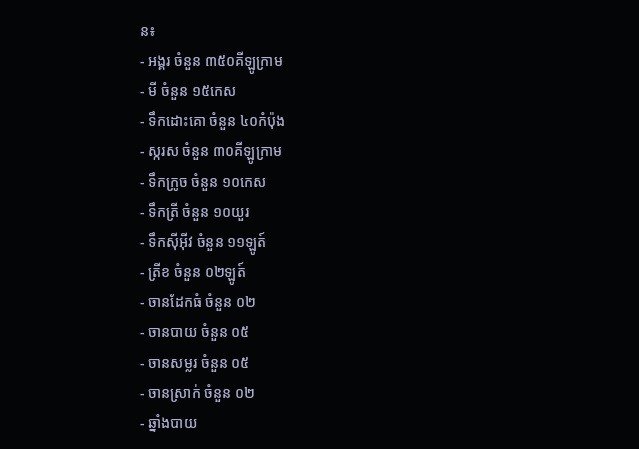ន៖
- អង្គរ ចំនួន ៣៥០គីឡូក្រាម
- មី ចំនួន ១៥កេស
- ទឹកដោះគោ ចំនួន ៤០កំប៉ុង
- ស្ករស ចំនួន ៣០គីឡូក្រាម
- ទឹកក្រូច ចំនួន ១០កេស
- ទឹកត្រី ចំនួន ១០យួរ
- ទឹកស៊ីអ៊ីវ ចំនួន ១១ឡូត៍
- ត្រីខ ចំនួន ០២ឡូត៍
- ចានដែកធំ ចំនួន ០២
- ចានបាយ ចំនួន ០៥
- ចានសម្លរ ចំនួន ០៥
- ចានស្រាក់ ចំនួន ០២
- ឆ្នាំងបាយ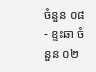ចំនួន ០៨
- ខ្ទះឆា ចំនួន ០២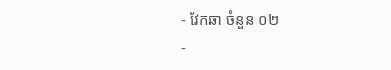- វែកឆា ចំនួន ០២
-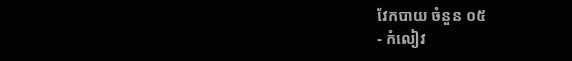វែកបាយ ចំនួន ០៥
- កំលៀវ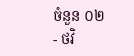ចំនួន ០២
- ថវិ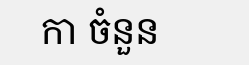កា ចំនួន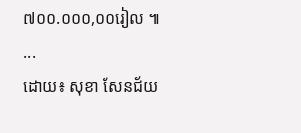៧០០.០០០,០០រៀល ៕
...
ដោយ៖ សុខា សែនជ័យ